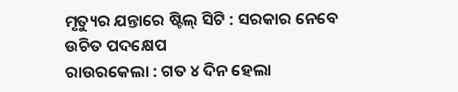ମୃତ୍ୟୁର ଯନ୍ତାରେ ଷ୍ଟିଲ୍ ସିଟି : ସରକାର ନେବେ ଉଚିତ ପଦକ୍ଷେପ
ରାଉରକେଲା : ଗତ ୪ ଦିନ ହେଲା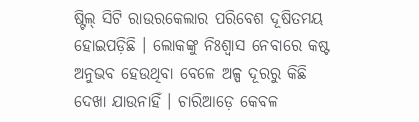ଷ୍ଟିଲ୍ ସିଟି ରାଉରକେଲାର ପରିବେଶ ଦୂଷିତମୟ ହୋଇପଡ଼ିଛି । ଲୋକଙ୍କୁ ନିଃଶ୍ୱାସ ନେବାରେ କଷ୍ଟ ଅନୁଭବ ହେଉଥିବା ବେଳେ ଅଳ୍ପ ଦୂରରୁ କିଛି ଦେଖା ଯାଉନାହିଁ । ଚାରିଆଡ଼େ କେବଳ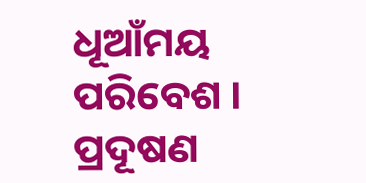ଧୂଆଁମୟ ପରିବେଶ । ପ୍ରଦୂଷଣ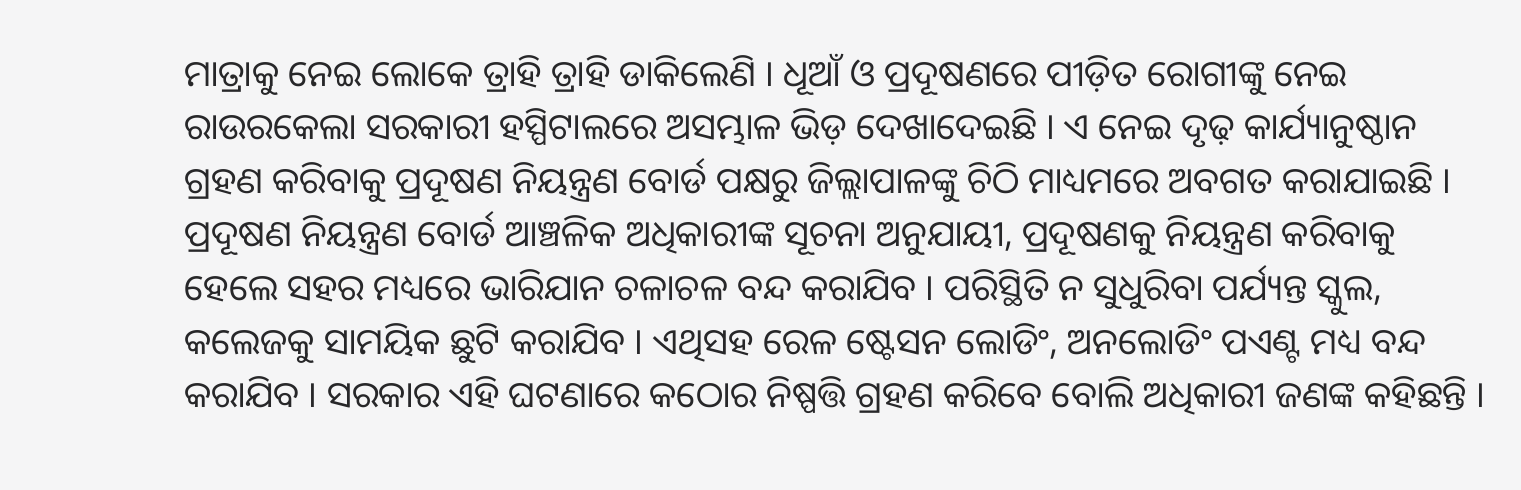ମାତ୍ରାକୁ ନେଇ ଲୋକେ ତ୍ରାହି ତ୍ରାହି ଡାକିଲେଣି । ଧୂଆଁ ଓ ପ୍ରଦୂଷଣରେ ପୀଡ଼ିତ ରୋଗୀଙ୍କୁ ନେଇ ରାଉରକେଲା ସରକାରୀ ହସ୍ପିଟାଲରେ ଅସମ୍ଭାଳ ଭିଡ଼ ଦେଖାଦେଇଛି । ଏ ନେଇ ଦୃଢ଼ କାର୍ଯ୍ୟାନୁଷ୍ଠାନ ଗ୍ରହଣ କରିବାକୁ ପ୍ରଦୂଷଣ ନିୟନ୍ତ୍ରଣ ବୋର୍ଡ ପକ୍ଷରୁ ଜିଲ୍ଲାପାଳଙ୍କୁ ଚିଠି ମାଧ୍ୟମରେ ଅବଗତ କରାଯାଇଛି ।
ପ୍ରଦୂଷଣ ନିୟନ୍ତ୍ରଣ ବୋର୍ଡ ଆଞ୍ଚଳିକ ଅଧିକାରୀଙ୍କ ସୂଚନା ଅନୁଯାୟୀ, ପ୍ରଦୂଷଣକୁ ନିୟନ୍ତ୍ରଣ କରିବାକୁ ହେଲେ ସହର ମଧ୍ୟରେ ଭାରିଯାନ ଚଳାଚଳ ବନ୍ଦ କରାଯିବ । ପରିସ୍ଥିତି ନ ସୁଧୁରିବା ପର୍ଯ୍ୟନ୍ତ ସ୍କୁଲ, କଲେଜକୁ ସାମୟିକ ଛୁଟି କରାଯିବ । ଏଥିସହ ରେଳ ଷ୍ଟେସନ ଲୋଡିଂ, ଅନଲୋଡିଂ ପଏଣ୍ଟ ମଧ୍ୟ ବନ୍ଦ କରାଯିବ । ସରକାର ଏହି ଘଟଣାରେ କଠୋର ନିଷ୍ପତ୍ତି ଗ୍ରହଣ କରିବେ ବୋଲି ଅଧିକାରୀ ଜଣଙ୍କ କହିଛନ୍ତି ।